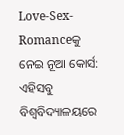Love-Sex-Romanceକୁ ନେଇ ନୂଆ କୋର୍ସ: ଏହିସବୁ ବିଶ୍ୱବିଦ୍ୟାଳୟରେ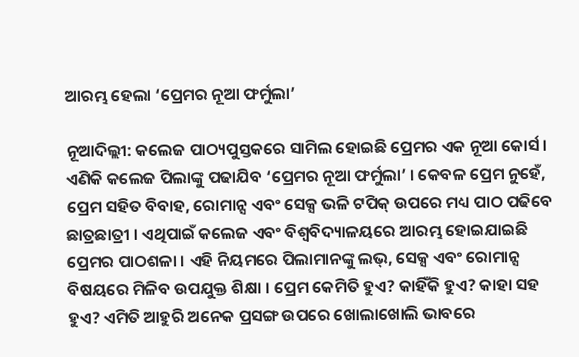ଆରମ୍ଭ ହେଲା ‘ପ୍ରେମର ନୂଆ ଫର୍ମୁଲା’

ନୂଆଦିଲ୍ଲୀ: କଲେଜ ପାଠ୍ୟପୁସ୍ତକରେ ସାମିଲ ହୋଇଛି ପ୍ରେମର ଏକ ନୂଆ କୋର୍ସ । ଏଣିକି କଲେଜ ପିଲାଙ୍କୁ ପଢାଯିବ ‘ପ୍ରେମର ନୂଆ ଫର୍ମୁଲା’ । କେବଳ ପ୍ରେମ ନୁହେଁ, ପ୍ରେମ ସହିତ ବିବାହ, ରୋମାନ୍ସ ଏବଂ ସେକ୍ସ ଭଳି ଟପିକ୍ ଉପରେ ମଧ୍ୟ ପାଠ ପଢିବେ ଛାତ୍ରଛାତ୍ରୀ । ଏଥିପାଇଁ କଲେଜ ଏବଂ ବିଶ୍ୱବିଦ୍ୟାଳୟରେ ଆରମ୍ଭ ହୋଇଯାଇଛି ପ୍ରେମର ପାଠଶଳା । ଏହି ନିୟମରେ ପିଲାମାନଙ୍କୁ ଲଭ୍, ସେକ୍ସ ଏବଂ ରୋମାନ୍ସ ବିଷୟରେ ମିଳିବ ଉପଯୁକ୍ତ ଶିକ୍ଷା । ପ୍ରେମ କେମିତି ହୁଏ? କାହିଁକି ହୁଏ? କାହା ସହ ହୁଏ? ଏମିତି ଆହୁରି ଅନେକ ପ୍ରସଙ୍ଗ ଉପରେ ଖୋଲାଖୋଲି ଭାବରେ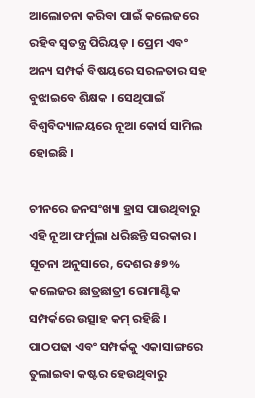ଆଲୋଚନା କରିବା ପାଇଁ କଲେଜରେ ରହିବ ସ୍ୱତନ୍ତ୍ର ପିରିୟଡ୍ । ପ୍ରେମ ଏବଂ ଅନ୍ୟ ସମ୍ପର୍କ ବିଷୟରେ ସରଳତାର ସହ ବୁଝାଇବେ ଶିକ୍ଷକ । ସେଥିପାଇଁ ବିଶ୍ୱବିଦ୍ୟାଳୟରେ ନୂଆ କୋର୍ସ ସାମିଲ ହୋଇଛି ।

ଚୀନରେ ଜନସଂଖ୍ୟା ହ୍ରାସ ପାଉଥିବାରୁ ଏହି ନୂଆ ଫର୍ମୁଲା ଧରିଛନ୍ତି ସରକାର । ସୂଚନା ଅନୁସାରେ, ଦେଶର ୫୭% କଲେଜର ଛାତ୍ରଛାତ୍ରୀ ରୋମାଣ୍ଟିକ ସମ୍ପର୍କରେ ଉତ୍ସାହ କମ୍ ରହିଛି । ପାଠପଢା ଏବଂ ସମ୍ପର୍କକୁ ଏକାସାଙ୍ଗରେ ତୁଲାଇବା କଷ୍ଟର ହେଉଥିବାରୁ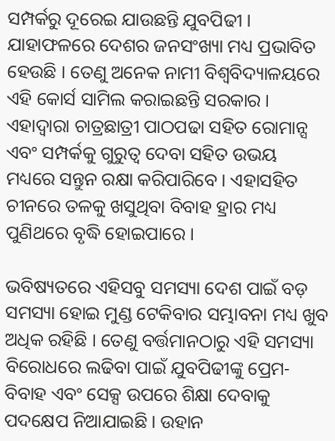ସମ୍ପର୍କରୁ ଦୂରେଇ ଯାଉଛନ୍ତି ଯୁବପିଢୀ । ଯାହାଫଳରେ ଦେଶର ଜନସଂଖ୍ୟା ମଧ୍ୟ ପ୍ରଭାବିତ ହେଉଛି । ତେଣୁ ଅନେକ ନାମୀ ବିଶ୍ୱବିଦ୍ୟାଳୟରେ ଏହି କୋର୍ସ ସାମିଲ କରାଇଛନ୍ତି ସରକାର । ଏହାଦ୍ୱାରା ଚାତ୍ରଛାତ୍ରୀ ପାଠପଢା ସହିତ ରୋମାନ୍ସ ଏବଂ ସମ୍ପର୍କକୁ ଗୁରୁତ୍ୱ ଦେବା ସହିତ ଉଭୟ ମଧ୍ୟରେ ସନ୍ତୁନ ରକ୍ଷା କରିପାରିବେ । ଏହାସହିତ ଚୀନରେ ତଳକୁ ଖସୁଥିବା ବିବାହ ହ୍ରାର ମଧ୍ୟ ପୁଣିଥରେ ବୃଦ୍ଧି ହୋଇପାରେ ।

ଭବିଷ୍ୟତରେ ଏହିସବୁ ସମସ୍ୟା ଦେଶ ପାଇଁ ବଡ଼ ସମସ୍ୟା ହୋଇ ମୁଣ୍ଡ ଟେକିବାର ସମ୍ଭାବନା ମଧ୍ୟ ଖୁବ ଅଧିକ ରହିଛି । ତେଣୁ ବର୍ତ୍ତମାନଠାରୁ ଏହି ସମସ୍ୟା ବିରୋଧରେ ଲଢିବା ପାଇଁ ଯୁବପିଢୀଙ୍କୁ ପ୍ରେମ-ବିବାହ ଏବଂ ସେକ୍ସ ଉପରେ ଶିକ୍ଷା ଦେବାକୁ ପଦକ୍ଷେପ ନିଆଯାଇଛି । ଉହାନ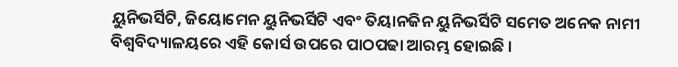ୟୁନିଭର୍ସିଟି, ଜିୟୋମେନ ୟୁନିଭର୍ସିଟି ଏବଂ ତିୟାନଜିନ ୟୁନିଭର୍ସିଟି ସମେତ ଅନେକ ନାମୀ ବିଶ୍ୱବିଦ୍ୟାଳୟରେ ଏହି କୋର୍ସ ଉପରେ ପାଠପଢା ଆରମ୍ଭ ହୋଇଛି ।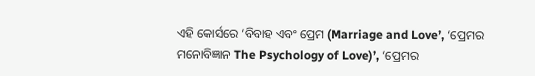ଏହି କୋର୍ସରେ ‘ବିବାହ ଏବଂ ପ୍ରେମ (Marriage and Love’, ‘ପ୍ରେମର ମନୋବିଜ୍ଞାନ The Psychology of Love)’, ‘ପ୍ରେମର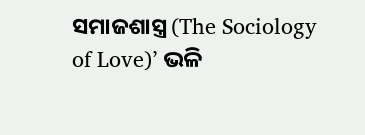ସମାଜଶାସ୍ତ୍ର (The Sociology of Love)’ ଭଳି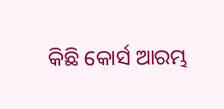କିଛି କୋର୍ସ ଆରମ୍ଭ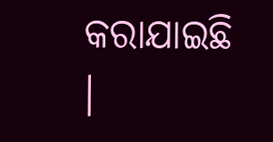କରାଯାଇଛି ।